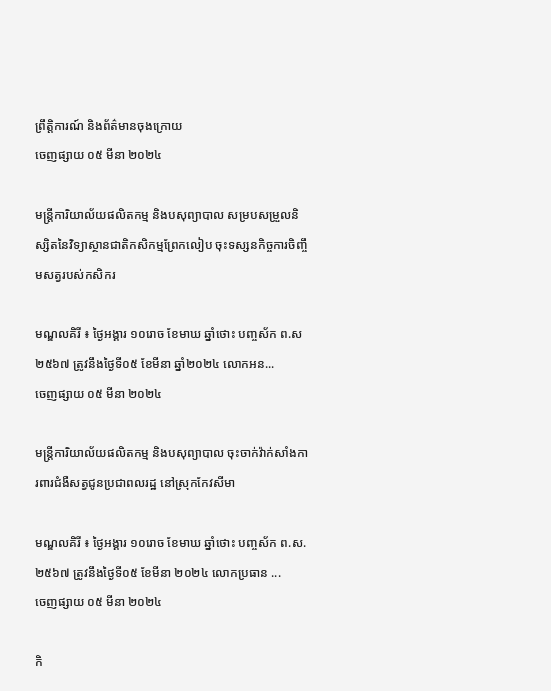ព្រឹត្តិការណ៍ និងព័ត៌មានចុងក្រោយ
ចេញផ្សាយ ០៥ មីនា ២០២៤

មន្ត្រីការិយាល័យផលិតកម្ម និងបសុព្យាបាល សម្របសម្រួលនិស្សិតនៃវិទ្យាស្ថានជាតិកសិកម្មព្រែកលៀប ចុះទស្សនកិច្ចការចិញ្ចឹមសត្វរបស់កសិករ

មណ្ឌលគិរី ៖ ថ្ងៃអង្គារ ១០រោច ខែមាឃ ឆ្នាំថោះ បញ្ចស័ក ព.ស ២៥៦៧ ត្រូវនឹងថ្ងៃទី០៥ ខែមីនា ឆ្នាំ២០២៤ លោកអន...
ចេញផ្សាយ ០៥ មីនា ២០២៤

មន្ត្រីការិយាល័យផលិតកម្ម និងបសុព្យាបាល ចុះចាក់វ៉ាក់សាំងការពារជំងឺសត្វជូនប្រជាពលរដ្ឋ នៅស្រុកកែវសីមា

មណ្ឌលគិរី ៖ ថ្ងៃអង្គារ ១០រោច ខែមាឃ ឆ្នាំថោះ បញ្ចស័ក ព.ស.២៥៦៧ ត្រូវនឹងថ្ងៃទី០៥ ខែមីនា ២០២៤ លោកប្រធាន ...
ចេញផ្សាយ ០៥ មីនា ២០២៤

កិ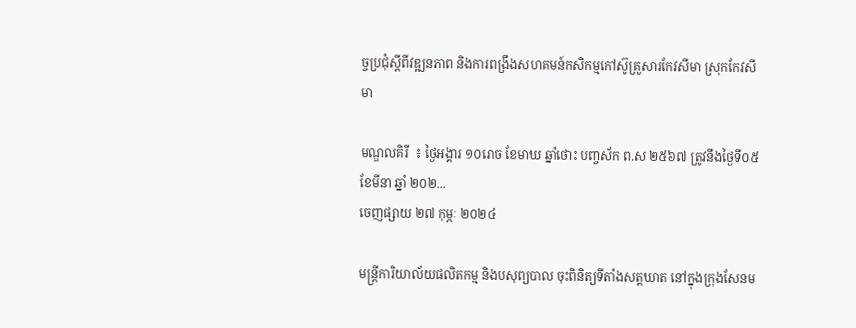ច្ចប្រជុំស្តីពីវឌ្ឍនភាព និងការពង្រឹងសហគមន៍កសិកម្មកៅស៊ូគ្រួសារកែវសីមា ស្រុកកែវសីមា

មណ្ឌលគិរី  ៖ ថ្ងៃអង្គារ ១០រោច ខែមាឃ ឆ្នាំថោះ បញ្ចស័ក ព.ស ២៥៦៧ ត្រូវនឹងថ្ងៃទី០៥ ខែមីនា ឆ្នាំ ២០២...
ចេញផ្សាយ ២៧ កុម្ភៈ ២០២៤

មន្ត្រីការិយាល័យផលិតកម្ម និងបសុព្យបាល ចុះពិនិត្យទីតាំងសត្តឃាត នៅក្នុងក្រុងសែនម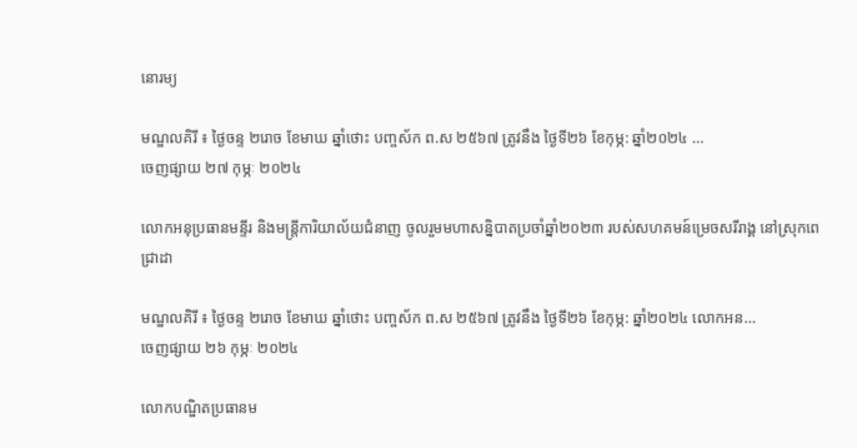នោរម្យ

មណ្ឌលគិរី ៖ ថ្ងៃចន្ទ ២រោច ខែមាឃ ឆ្នាំថោះ បញ្ចស័ក ព.ស ២៥៦៧ ត្រូវនឹង ថ្ងៃទី២៦ ខែកុម្ភ: ឆ្នាំ២០២៤ ...
ចេញផ្សាយ ២៧ កុម្ភៈ ២០២៤

លោកអនុប្រធានមន្ទីរ និងមន្ត្រីការិយាល័យជំនាញ ចូលរួមមហាសន្និបាតប្រចាំឆ្នាំ២០២៣ របស់សហគមន៍ម្រេចសរីរាង្គ នៅស្រុកពេជ្រាដា

មណ្ឌលគិរី ៖ ថ្ងៃចន្ទ ២រោច ខែមាឃ ឆ្នាំថោះ បញ្ចស័ក ព.ស ២៥៦៧ ត្រូវនឹង ថ្ងៃទី២៦ ខែកុម្ភ: ឆ្នាំ២០២៤ លោកអន...
ចេញផ្សាយ ២៦ កុម្ភៈ ២០២៤

លោកបណ្ឌិតប្រធានម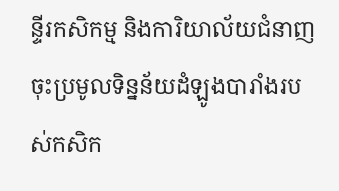ន្ទីរកសិកម្ម និងការិយាល័យជំនាញចុះប្រមូលទិន្នន័យដំឡូងបារាំងរបស់កសិក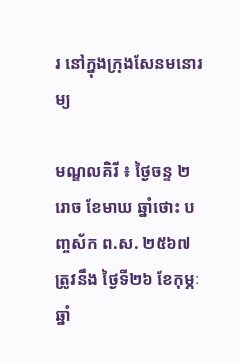រ នៅក្នុងក្រុងសែនមនោរម្យ

មណ្ឌលគិរី ៖ ថ្ងៃចន្ទ ២រោច ខែមាឃ ឆ្នាំថោះ បញ្ចស័ក ព.ស. ២៥៦៧ ត្រូវនឹង ថ្ងៃទី២៦ ខែកុម្ភៈ ឆ្នាំ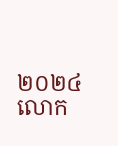២០២៤ លោក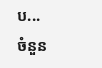ប...
ចំនួន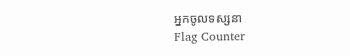អ្នកចូលទស្សនា
Flag Counter